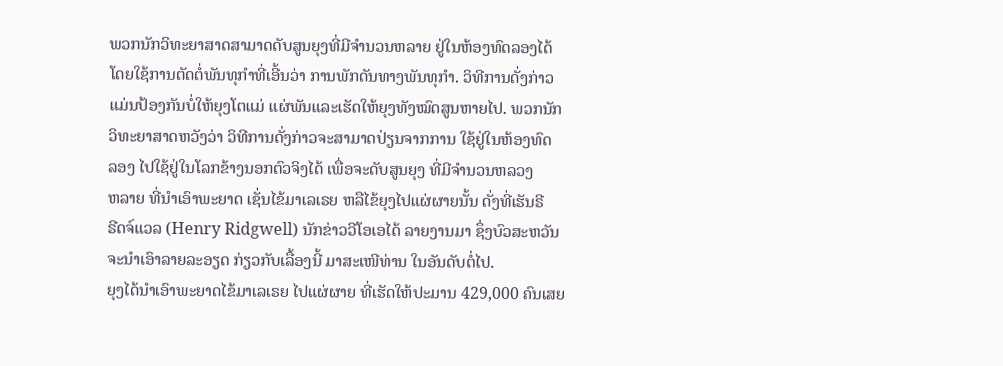ພວກນັກວິທະຍາສາດສາມາດດັບສູນຍຸງທີ່ມີຈຳນວນຫລາຍ ຢູ່ໃນຫ້ອງທົດລອງໄດ້
ໂດຍໃຊ້ການຕັດຕໍ່ພັນທຸກຳທີ່ເອີ້ນວ່າ ການພັກດັນທາງພັນທຸກຳ. ວິທີການດັ່ງກ່າວ
ແມ່ນປ້ອງກັນບໍ່ໃຫ້ຍຸງໂຕແມ່ ແຜ່ພັນແລະເຮັດໃຫ້ຍຸງທັງໝົດສູນຫາຍໄປ. ພວກນັກ
ວິທະຍາສາດຫວັງວ່າ ວິທີການດັ່ງກ່າວຈະສາມາດປ່ຽນຈາກການ ໃຊ້ຢູ່ໃນຫ້ອງທົດ
ລອງ ໄປໃຊ້ຢູ່ໃນໂລກຂ້າງນອກຕົວຈິງໄດ້ ເພື່ອຈະດັບສູນຍຸງ ທີ່ມີຈຳນວນຫລວງ
ຫລາຍ ທີ່ນຳເອົາພະຍາດ ເຊັ່ນໄຂ້ມາເລເຣຍ ຫລືໄຂ້ຍຸງໄປແຜ່ຜາຍນັ້ນ ດັ່ງທີ່ເຮັນຣີ
ຣີດຈ໌ແວລ (Henry Ridgwell) ນັກຂ່າວວີໂອເອໄດ້ ລາຍງານມາ ຊຶ່ງບົວສະຫວັນ
ຈະນຳເອົາລາຍລະອຽດ ກ່ຽວກັບເລື້ອງນີ້ ມາສະເໜີທ່ານ ໃນອັນດັບຕໍ່ໄປ.
ຍຸງໄດ້ນຳເອົາພະຍາດໄຂ້ມາເລເຣຍ ໄປແຜ່ຜາຍ ທີ່ເຮັດໃຫ້ປະມານ 429,000 ຄົນເສຍ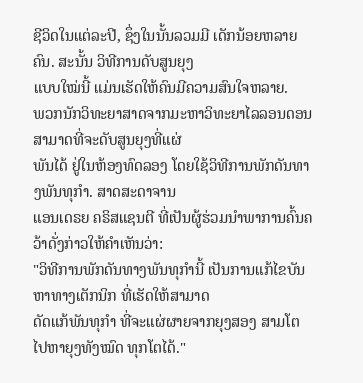ຊີວິດໃນແຕ່ລະປີ, ຊຶ່ງໃນນັ້ນລວມມີ ເດັກນ້ອຍຫລາຍຄົນ. ສະນັ້ນ ວິທີການດັບສູນຍຸງ
ແບບໃໝ່ນີ້ ແມ່ນເຮັດໃຫ້ຄົນມີຄວາມສົນໃຈຫລາຍ.
ພວກນັກວິທະຍາສາດຈາກມະຫາວິທະຍາໄລລອນດອນ ສາມາດທີ່ຈະດັບສູນຍຸງທີ່ແຜ່
ພັນໄດ້ ຢູ່ໃນຫ້ອງທົດລອງ ໂດຍໃຊ້ວິທີການພັກດັນທາງພັນທຸກຳ. ສາດສະດາຈານ
ແອນເດຣຍ ຄຣິສແຊນຕີ ທີ່ເປັນຜູ້ຮ່ວມນຳພາການຄົ້ນຄວ້າດັ່ງກ່າວໃຫ້ຄຳເຫັນວ່າ:
"ວິທີການພັກດັນທາງພັນທຸກຳນີ້ ເປັນການແກ້ໄຂບັນຫາທາງເຕັກນິກ ທີ່ເຮັດໃຫ້ສາມາດ
ດັດແກ້ພັນທຸກຳ ທີ່ຈະແຜ່ຜາຍຈາກຍຸງສອງ ສາມໂຕ ໄປຫາຍຸງທັງໝົດ ທຸກໂຕໄດ້."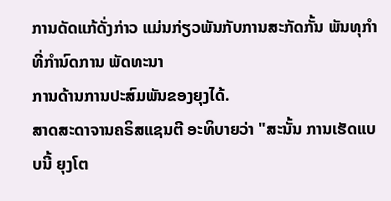ການດັດແກ້ດັ່ງກ່າວ ແມ່ນກ່ຽວພັນກັບການສະກັດກັ້ນ ພັນທຸກຳ ທີ່ກໍານົດການ ພັດທະນາ
ການດ້ານການປະສົມພັນຂອງຍຸງໄດ້.
ສາດສະດາຈານຄຣິສແຊນຕີ ອະທິບາຍວ່າ "ສະນັ້ນ ການເຮັດແບບນີ້ ຍຸງໂຕ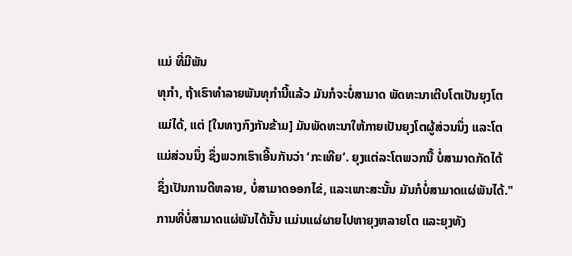ແມ່ ທີ່ມີພັນ
ທຸກຳ, ຖ້າເຮົາທຳລາຍພັນທຸກຳນີ້ແລ້ວ ມັນກໍຈະບໍ່ສາມາດ ພັດທະນາເຕີບໂຕເປັນຍຸງໂຕ
ແມ່ໄດ້, ແຕ່ [ໃນທາງກົງກັນຂ້າມ] ມັນພັດທະນາໃຫ້ກາຍເປັນຍຸງໂຕຜູ້ສ່ວນນຶ່ງ ແລະໂຕ
ແມ່ສ່ວນນຶ່ງ ຊຶ່ງພວກເຮົາເອີ້ນກັນວ່າ ‘ກະເທີຍ’. ຍຸງແຕ່ລະໂຕພວກນີ້ ບໍ່ສາມາດກັດໄດ້
ຊຶ່ງເປັນການດີຫລາຍ, ບໍ່ສາມາດອອກໄຂ່, ແລະເພາະສະນັ້ນ ມັນກໍບໍ່ສາມາດແຜ່ພັນໄດ້."
ການທີ່ບໍ່ສາມາດແຜ່ພັນໄດ້ນັ້ນ ແມ່ນແຜ່ຜາຍໄປຫາຍຸງຫລາຍໂຕ ແລະຍຸງທັງ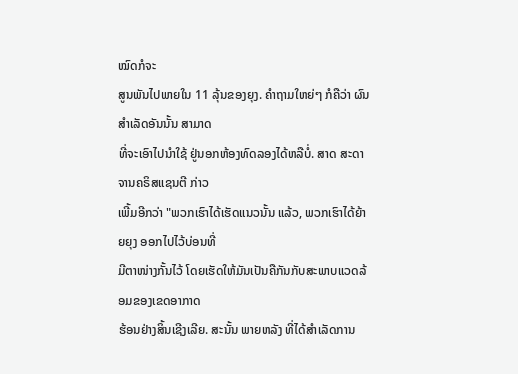ໝົດກໍຈະ
ສູນພັນໄປພາຍໃນ 11 ລຸ້ນຂອງຍຸງ. ຄຳຖາມໃຫຍ່ໆ ກໍຄືວ່າ ຜົນສຳເລັດອັນນັ້ນ ສາມາດ
ທີ່ຈະເອົາໄປນຳໃຊ້ ຢູ່ນອກຫ້ອງທົດລອງໄດ້ຫລືບໍ່. ສາດ ສະດາຈານຄຣິສແຊນຕີ ກ່າວ
ເພີ້ມອີກວ່າ "ພວກເຮົາໄດ້ເຮັດແນວນັ້ນ ແລ້ວ, ພວກເຮົາໄດ້ຍ້າຍຍຸງ ອອກໄປໄວ້ບ່ອນທີ່
ມີຕາໜ່າງກັ້ນໄວ້ ໂດຍເຮັດໃຫ້ມັນເປັນຄືກັນກັບສະພາບແວດລ້ອມຂອງເຂດອາກາດ
ຮ້ອນຢ່າງສິ້ນເຊີງເລີຍ. ສະນັ້ນ ພາຍຫລັງ ທີ່ໄດ້ສໍາເລັດການ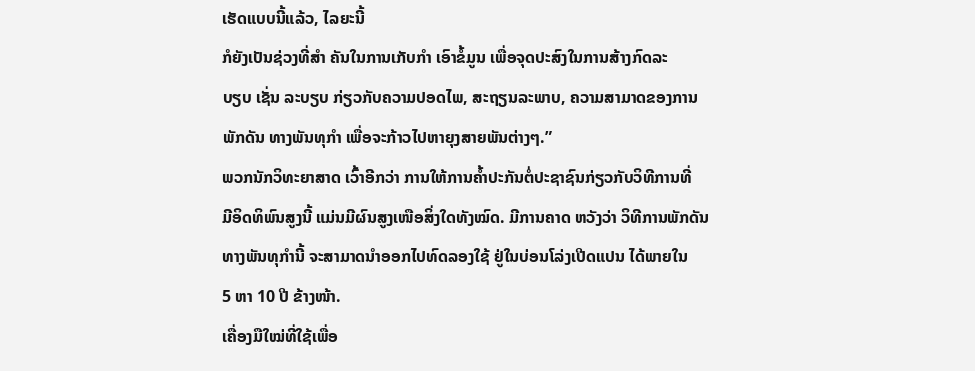ເຮັດແບບນີ້ແລ້ວ, ໄລຍະນີ້
ກໍຍັງເປັນຊ່ວງທີ່ສໍາ ຄັນໃນການເກັບກໍາ ເອົາຂໍ້ມູນ ເພື່ອຈຸດປະສົງໃນການສ້າງກົດລະ
ບຽບ ເຊັ່ນ ລະບຽບ ກ່ຽວກັບຄວາມປອດໄພ, ສະຖຽນລະພາບ, ຄວາມສາມາດຂອງການ
ພັກດັນ ທາງພັນທຸກໍາ ເພື່ອຈະກ້າວໄປຫາຍຸງສາຍພັນຕ່າງໆ.”
ພວກນັກວິທະຍາສາດ ເວົ້າອີກວ່າ ການໃຫ້ການຄໍ້າປະກັນຕໍ່ປະຊາຊົນກ່ຽວກັບວິທີການທີ່
ມີອິດທິພົນສູງນີ້ ແມ່ນມີຜົນສູງເໜືອສິ່ງໃດທັງໝົດ. ມີການຄາດ ຫວັງວ່າ ວິທີການພັກດັນ
ທາງພັນທຸກໍານີ້ ຈະສາມາດນໍາອອກໄປທົດລອງໃຊ້ ຢູ່ໃນບ່ອນໂລ່ງເປີດແປນ ໄດ້ພາຍໃນ
5 ຫາ 10 ປີ ຂ້າງໜ້າ.
ເຄື່ອງມືໃໝ່ທີ່ໃຊ້ເພື່ອ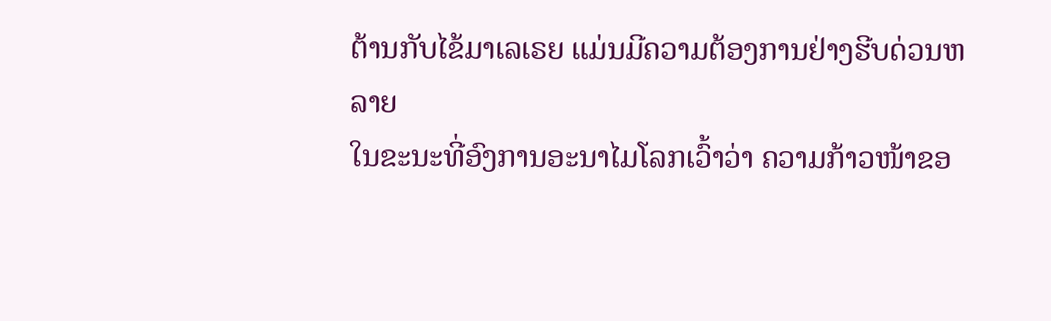ຕ້ານກັບໄຂ້ມາເລເຣຍ ແມ່ນມີຄວາມຕ້ອງການຢ່າງຮີບດ່ວນຫລາຍ
ໃນຂະນະທີ່ອົງການອະນາໄມໂລກເວົ້າວ່າ ຄວາມກ້າວໜ້າຂອ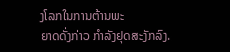ງໂລກໃນການຕ້ານພະ
ຍາດດັ່ງກ່າວ ກໍາລັງຢຸດສະງັກລົງ.